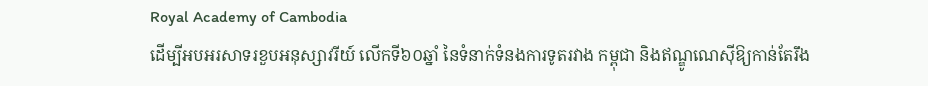Royal Academy of Cambodia
ដើម្បីអបអរសាទរខួបអនុស្សាវរីយ៍ លើកទី៦០ឆ្នាំ នៃទំនាក់ទំនងការទូតរវាង កម្ពុជា និងឥណ្ឌូណេស៊ីឱ្យកាន់តែរឹង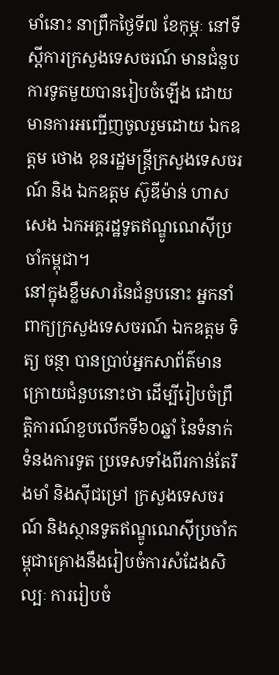មាំនោះ នាព្រឹកថ្ងៃទី៧ ខែកុម្ភៈ នៅទីស្ដីការក្រសួងទេសចរណ៍ មានជំនួបការទូតមួយបានរៀបចំឡើង ដោយមានការអញ្ជើញចូលរួមដោយ ឯកឧត្តម ថោង ខុនរដ្ឋមន្ត្រីក្រសួងទេសចរណ៍ និង ឯកឧត្តម ស៊ូឌីម៉ាន់ ហាសសេង ឯកអគ្គរដ្ឋទូតឥណ្ឌូណេស៊ីប្រចាំកម្ពុជា។
នៅក្នុងខ្លឹមសារនៃជំនួបនោះ អ្នកនាំពាក្យក្រសួងទេសចរណ៍ ឯកឧត្តម ទិត្យ ចន្ថា បានប្រាប់អ្នកសាព័ត៌មានក្រោយជំនួបនោះថា ដើម្បីរៀបចំព្រឹត្តិការណ៍ខួបលើកទី៦០ឆ្នាំ នៃទំនាក់ទំនងការទូត ប្រទេសទាំងពីរកាន់តែរឹងមាំ និងស៊ីជម្រៅ ក្រសួងទេសចរណ៍ និងស្ថានទូតឥណ្ឌូណេស៊ីប្រចាំកម្ពុជាគ្រោងនឹងរៀបចំការសំដែងសិល្បៈ ការរៀបចំ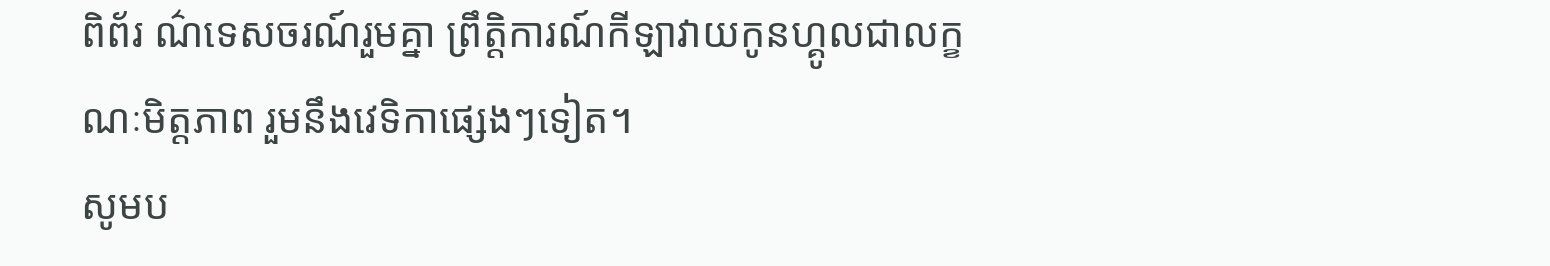ពិព័រ ណ៌ទេសចរណ៍រួមគ្នា ព្រឹត្តិការណ៍កីឡាវាយកូនហ្គូលជាលក្ខណៈមិត្តភាព រួមនឹងវេទិកាផ្សេងៗទៀត។
សូមប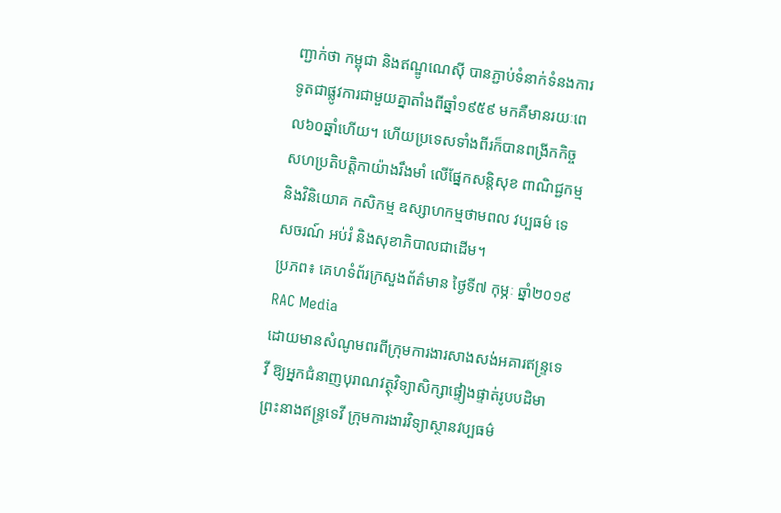ញ្ជាក់ថា កម្ពុជា និងឥណ្ឌូណេស៊ី បានភ្ជាប់ទំនាក់ទំនងការទូតជាផ្លូវការជាមួយគ្នាតាំងពីឆ្នាំ១៩៥៩ មកគឺមានរយៈពេល៦០ឆ្នាំហើយ។ ហើយប្រទេសទាំងពីរក៏បានពង្រីកកិច្ចសហប្រតិបត្តិកាយ៉ាងរឹងមាំ លើផ្នែកសន្តិសុខ ពាណិជ្ជកម្មនិងវិនិយោគ កសិកម្ម ឧស្សាហកម្មថាមពល វប្បធម៌ ទេសចរណ៍ អប់រំ និងសុខាភិបាលជាដើម។
ប្រភព៖ គេហទំព័រក្រសួងព័ត៌មាន ថ្ងៃទី៧ កុម្ភៈ ឆ្នាំ២០១៩
RAC Media
ដោយមានសំណូមពរពីក្រុមការងារសាងសង់អគារឥន្រ្ទទេវី ឱ្យអ្នកជំនាញបុរាណវត្ថុវិទ្យាសិក្សាផ្ទៀងផ្ទាត់រូបបដិមាព្រះនាងឥន្រ្ទទេវី ក្រុមការងារវិទ្យាស្ថានវប្បធម៌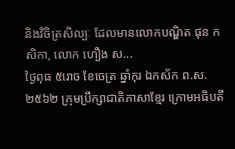និងវិចិត្រសិល្បៈ ដែលមានលោកបណ្ឌិត ផុន កសិកា, លោក ហឿង ស...
ថ្ងៃពុធ ៥រោច ខែចេត្រ ឆ្នាំកុរ ឯកស័ក ព.ស.២៥៦២ ក្រុមប្រឹក្សាជាតិភាសាខ្មែរ ក្រោមអធិបតី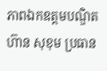ភាពឯកឧត្តមបណ្ឌិត ហ៊ាន សុខុម ប្រធាន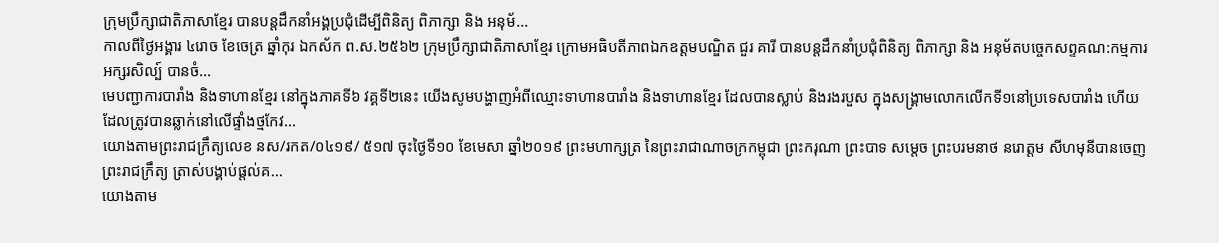ក្រុមប្រឹក្សាជាតិភាសាខ្មែរ បានបន្តដឹកនាំអង្គប្រជុំដេីម្បីពិនិត្យ ពិភាក្សា និង អនុម័...
កាលពីថ្ងៃអង្គារ ៤រោច ខែចេត្រ ឆ្នាំកុរ ឯកស័ក ព.ស.២៥៦២ ក្រុមប្រឹក្សាជាតិភាសាខ្មែរ ក្រោមអធិបតីភាពឯកឧត្តមបណ្ឌិត ជួរ គារី បានបន្តដឹកនាំប្រជុំពិនិត្យ ពិភាក្សា និង អនុម័តបច្ចេកសព្ទគណ:កម្មការអក្សរសិល្ប៍ បានចំ...
មេបញ្ជាការបារាំង និងទាហានខ្មែរ នៅក្នុងភាគទី៦ វគ្គទី២នេះ យើងសូមបង្ហាញអំពីឈ្មោះទាហានបារាំង និងទាហានខ្មែរ ដែលបានស្លាប់ និងរងរបួស ក្នុងសង្គ្រាមលោកលើកទី១នៅប្រទេសបារាំង ហើយដែលត្រូវបានឆ្លាក់នៅលើផ្ទាំងថ្មកែវ...
យោងតាមព្រះរាជក្រឹត្យលេខ នស/រកត/០៤១៩/ ៥១៧ ចុះថ្ងៃទី១០ ខែមេសា ឆ្នាំ២០១៩ ព្រះមហាក្សត្រ នៃព្រះរាជាណាចក្រកម្ពុជា ព្រះករុណា ព្រះបាទ សម្តេច ព្រះបរមនាថ នរោត្តម សីហមុនីបានចេញព្រះរាជក្រឹត្យ ត្រាស់បង្គាប់ផ្តល់គ...
យោងតាម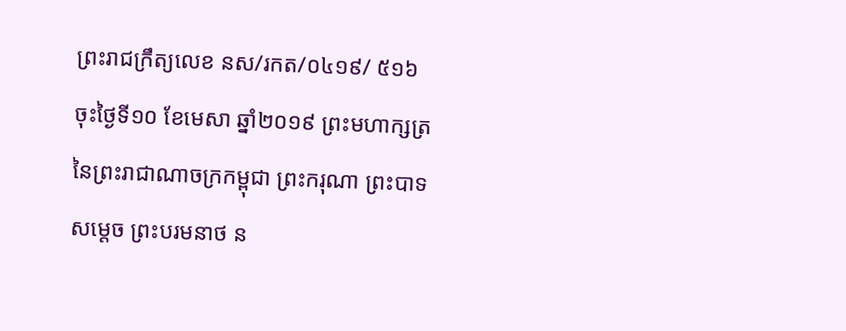ព្រះរាជក្រឹត្យលេខ នស/រកត/០៤១៩/ ៥១៦ ចុះថ្ងៃទី១០ ខែមេសា ឆ្នាំ២០១៩ ព្រះមហាក្សត្រ នៃព្រះរាជាណាចក្រកម្ពុជា ព្រះករុណា ព្រះបាទ សម្តេច ព្រះបរមនាថ ន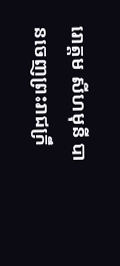រោត្តម សីហមុនី បានចេញព្រះរាជក្រឹ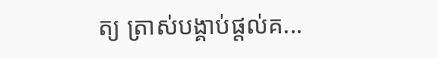ត្យ ត្រាស់បង្គាប់ផ្តល់គ...